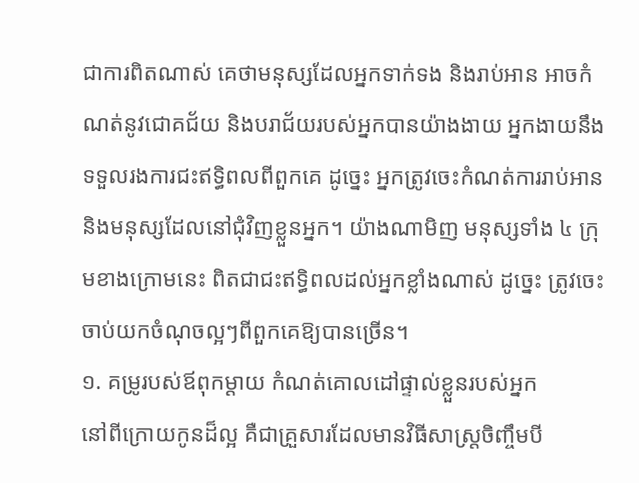ជាការពិតណាស់ គេថាមនុស្សដែលអ្នកទាក់ទង និងរាប់អាន អាចកំណត់នូវជោគជ័យ និងបរាជ័យរបស់អ្នកបានយ៉ាងងាយ អ្នកងាយនឹងទទួលរងការជះឥទ្ធិពលពីពួកគេ ដូច្នេះ អ្នកត្រូវចេះកំណត់ការរាប់អាន និងមនុស្សដែលនៅជុំវិញខ្លួនអ្នក។ យ៉ាងណាមិញ មនុស្សទាំង ៤ ក្រុមខាងក្រោមនេះ ពិតជាជះឥទ្ធិពលដល់អ្នកខ្លាំងណាស់ ដូច្នេះ ត្រូវចេះចាប់យកចំណុចល្អៗពីពួកគេឱ្យបានច្រើន។
១. គម្រូរបស់ឪពុកម្តាយ កំណត់គោលដៅផ្ទាល់ខ្លួនរបស់អ្នក
នៅពីក្រោយកូនដ៏ល្អ គឺជាគ្រួសារដែលមានវិធីសាស្រ្តចិញ្ចឹមបី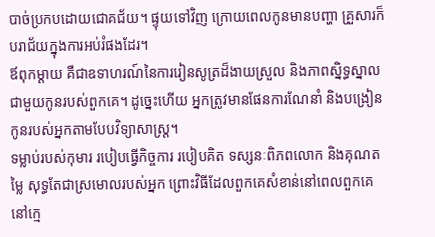បាច់ប្រកបដោយជោគជ័យ។ ផ្ទុយទៅវិញ ក្រោយពេលកូនមានបញ្ហា គ្រួសារក៏បរាជ័យក្នុងការអប់រំផងដែរ។
ឪពុកម្តាយ គឺជាឧទាហរណ៍នៃការរៀនសូត្រដ៏ងាយស្រួល និងភាពស្និទ្ធស្នាលជាមួយកូនរបស់ពួកគេ។ ដូច្នេះហើយ អ្នកត្រូវមានផែនការណែនាំ និងបង្រៀនកូនរបស់អ្នកតាមបែបវិទ្យាសាស្ត្រ។
ទម្លាប់របស់កុមារ របៀបធ្វើកិច្ចការ របៀបគិត ទស្សនៈពិភពលោក និងគុណតម្លៃ សុទ្ធតែជាស្រមោលរបស់អ្នក ព្រោះវិធីដែលពួកគេសំខាន់នៅពេលពួកគេនៅក្មេ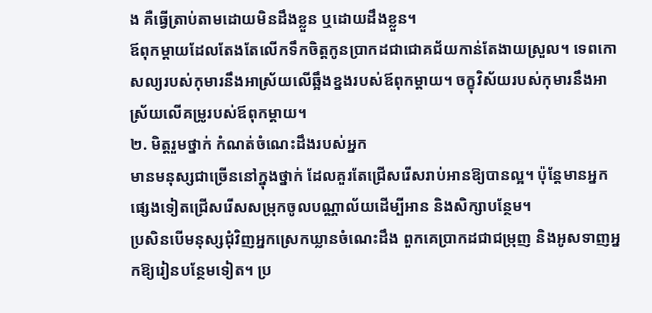ង គឺធ្វើត្រាប់តាមដោយមិនដឹងខ្លួន ឬដោយដឹងខ្លួន។
ឪពុកម្តាយដែលតែងតែលើកទឹកចិត្តកូនប្រាកដជាជោគជ័យកាន់តែងាយស្រួល។ ទេពកោសល្យរបស់កុមារនឹងអាស្រ័យលើឆ្អឹងខ្នងរបស់ឪពុកម្តាយ។ ចក្ខុវិស័យរបស់កុមារនឹងអាស្រ័យលើគម្រូរបស់ឪពុកម្តាយ។
២. មិត្តរួមថ្នាក់ កំណត់ចំណេះដឹងរបស់អ្នក
មានមនុស្សជាច្រើននៅក្នុងថ្នាក់ ដែលគួរតែជ្រើសរើសរាប់អានឱ្យបានល្អ។ ប៉ុន្តែមានអ្នកផ្សេងទៀតជ្រើសរើសសម្រុកចូលបណ្ណាល័យដើម្បីអាន និងសិក្សាបន្ថែម។
ប្រសិនបើមនុស្សជុំវិញអ្នកស្រេកឃ្លានចំណេះដឹង ពួកគេប្រាកដជាជម្រុញ និងអូសទាញអ្នកឱ្យរៀនបន្ថែមទៀត។ ប្រ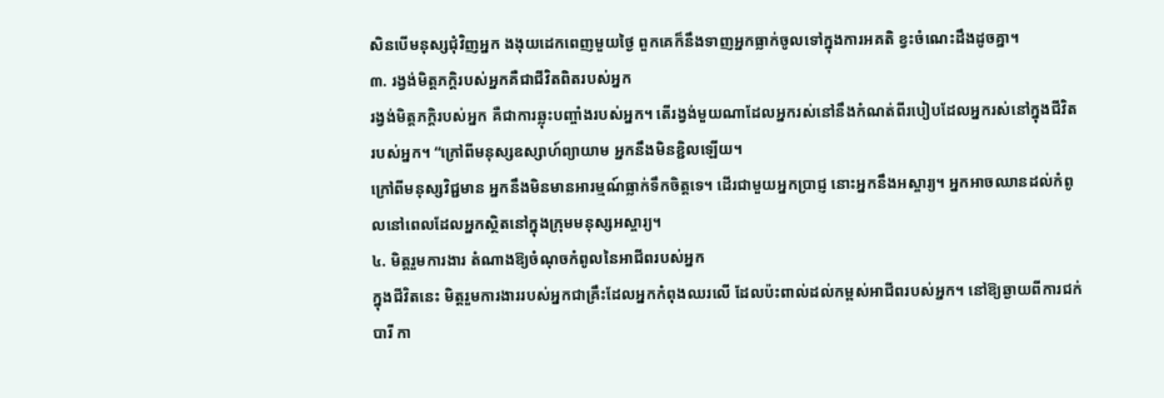សិនបើមនុស្សជុំវិញអ្នក ងងុយដេកពេញមួយថ្ងៃ ពួកគេក៏នឹងទាញអ្នកធ្លាក់ចូលទៅក្នុងការអគតិ ខ្វះចំណេះដឹងដូចគ្នា។
៣. រង្វង់មិត្តភក្តិរបស់អ្នកគឺជាជីវិតពិតរបស់អ្នក
រង្វង់មិត្តភក្តិរបស់អ្នក គឺជាការឆ្លុះបញ្ចាំងរបស់អ្នក។ តើរង្វង់មួយណាដែលអ្នករស់នៅនឹងកំណត់ពីរបៀបដែលអ្នករស់នៅក្នុងជីវិតរបស់អ្នក។ “ក្រៅពីមនុស្សឧស្សាហ៍ព្យាយាម អ្នកនឹងមិនខ្ជិលឡើយ។
ក្រៅពីមនុស្សវិជ្ជមាន អ្នកនឹងមិនមានអារម្មណ៍ធ្លាក់ទឹកចិត្តទេ។ ដើរជាមួយអ្នកប្រាជ្ញ នោះអ្នកនឹងអស្ចារ្យ។ អ្នកអាចឈានដល់កំពូលនៅពេលដែលអ្នកស្ថិតនៅក្នុងក្រុមមនុស្សអស្ចារ្យ។
៤. មិត្តរួមការងារ តំណាងឱ្យចំណុចកំពូលនៃអាជីពរបស់អ្នក
ក្នុងជីវិតនេះ មិត្តរួមការងាររបស់អ្នកជាគ្រឹះដែលអ្នកកំពុងឈរលើ ដែលប៉ះពាល់ដល់កម្ពស់អាជីពរបស់អ្នក។ នៅឱ្យឆ្ងាយពីការជក់បារី កា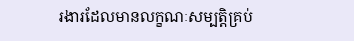រងារដែលមានលក្ខណៈសម្បត្តិគ្រប់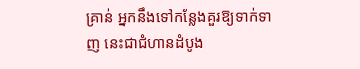គ្រាន់ អ្នកនឹងទៅកន្លែងគួរឱ្យទាក់ទាញ នេះជាជំហានដំបូង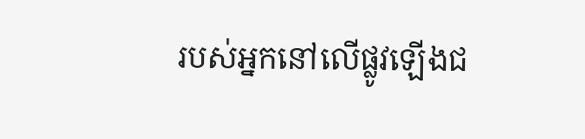របស់អ្នកនៅលើផ្លូវឡើងជ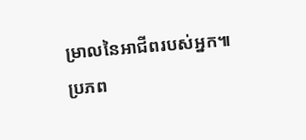ម្រាលនៃអាជីពរបស់អ្នក៕
ប្រភព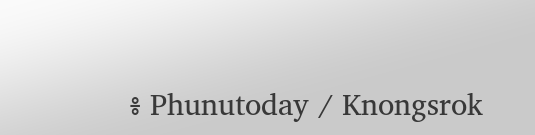៖ Phunutoday / Knongsrok